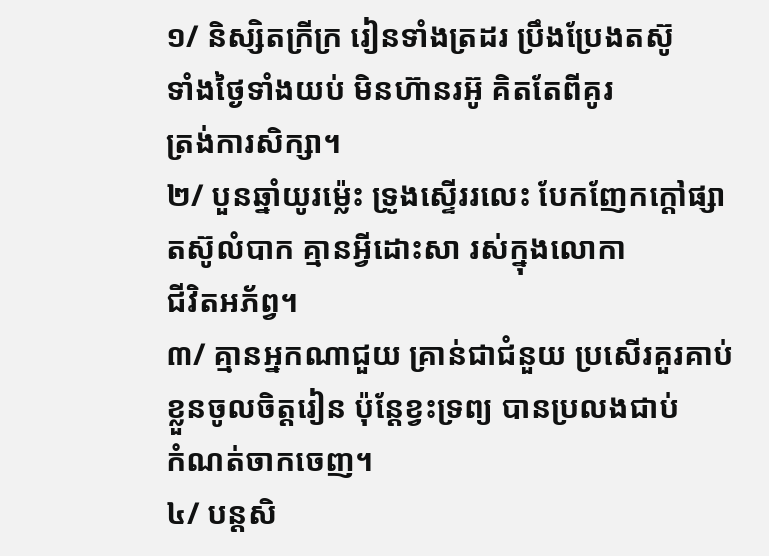១/ និស្សិតក្រីក្រ រៀនទាំងត្រដរ ប្រឹងប្រែងតស៊ូ
ទាំងថ្ងៃទាំងយប់ មិនហ៊ានរអ៊ូ គិតតែពីគូរ
ត្រង់ការសិក្សា។
២/ បួនឆ្នាំយូរម៉្លេះ ទ្រូងស្ទើររលេះ បែកញែកក្តៅផ្សា
តស៊ូលំបាក គ្មានអ្វីដោះសា រស់ក្នុងលោកា
ជីវិតអភ័ព្វ។
៣/ គ្មានអ្នកណាជួយ គ្រាន់ជាជំនួយ ប្រសើរគួរគាប់
ខ្លួនចូលចិត្តរៀន ប៉ុន្តែខ្វះទ្រព្យ បានប្រលងជាប់
កំណត់ចាកចេញ។
៤/ បន្តសិ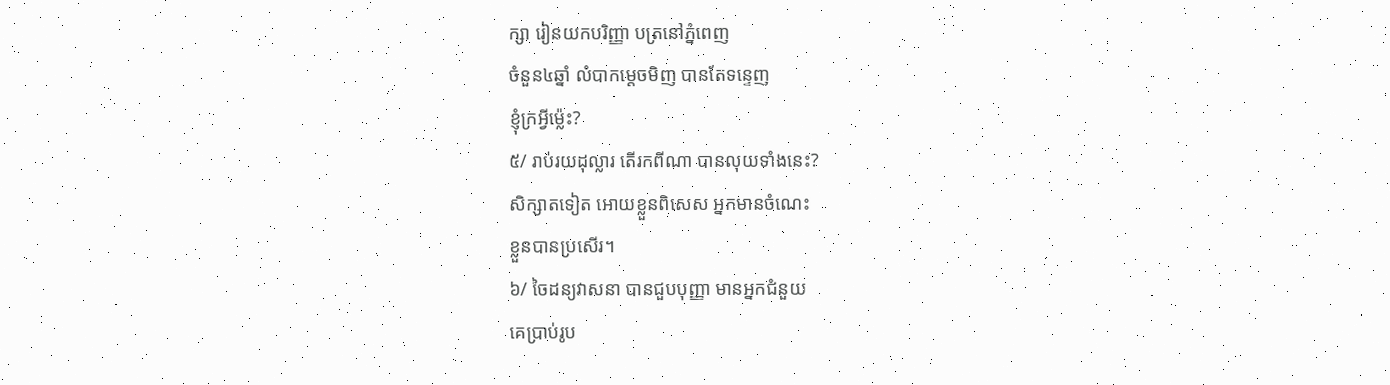ក្សា រៀនយកបរិញ្ញា បត្រនៅភ្នំពេញ
ចំនួន៤ឆ្នាំ លំបាកម្តេចមិញ បានតែទន្ទេញ
ខ្ញុំក្រអ្វីម្ល៉េះ?
៥/ រាប់រយដុល្លារ តើរកពីណា បានលុយទាំងនេះ?
សិក្សាតទៀត អោយខ្លួនពិសេស អ្នកមានចំណេះ
ខ្លួនបានប្រសើរ។
៦/ ចៃដន្យវាសនា បានជួបបុញ្ញា មានអ្នកជំនួយ
គេប្រាប់រូប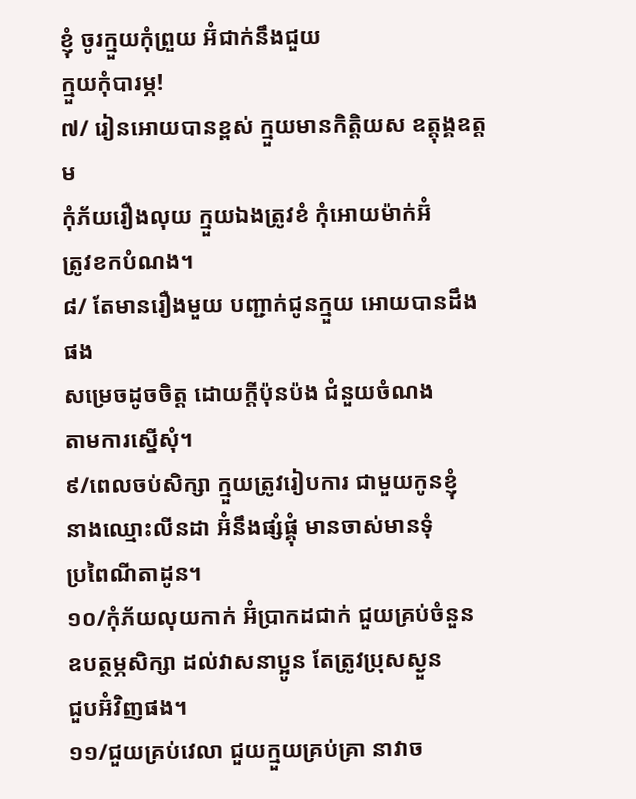ខ្ញុំ ចូរក្មួយកុំព្រួយ អ៊ំជាក់នឹងជួយ
ក្មួយកុំបារម្ភ!
៧/ រៀនអោយបានខ្ពស់ ក្មួយមានកិត្តិយស ឧត្តុង្គឧត្តម
កុំភ័យរឿងលុយ ក្មួយឯងត្រូវខំ កុំអោយម៉ាក់អ៊ំ
ត្រូវខកបំណង។
៨/ តែមានរឿងមួយ បញ្ជាក់ជូនក្មួយ អោយបានដឹងផង
សម្រេចដូចចិត្ត ដោយកី្តប៉ុនប៉ង ជំនួយចំណង
តាមការស្នើសុំ។
៩/ពេលចប់សិក្សា ក្មួយត្រូវរៀបការ ជាមួយកូនខ្ញុំ
នាងឈ្មោះលីនដា អ៊ំនឹងផ្សំផ្គុំ មានចាស់មានទុំ
ប្រពៃណីតាដូន។
១០/កុំភ័យលុយកាក់ អ៊ំប្រាកដជាក់ ជួយគ្រប់ចំនួន
ឧបត្ថម្ភសិក្សា ដល់វាសនាប្អូន តែត្រូវប្រុសស្ងួន
ជួបអ៊ំវិញផង។
១១/ជួយគ្រប់វេលា ជួយក្មួយគ្រប់គ្រា នាវាច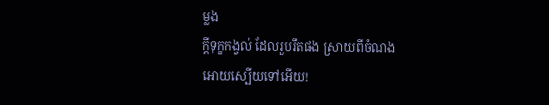ម្លង
កី្តទុក្ខកង្វល់ ដែលរួបរឹតផង ស្រាយពីចំណង
អោយស្បើយទៅអើយ!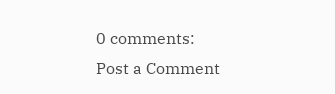0 comments:
Post a Comment